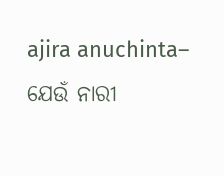ajira anuchinta– ଯେଉଁ ନାରୀ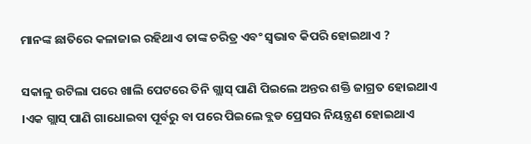ମାନଙ୍କ ଛାତିରେ କଳାଜାଇ ରହିଥାଏ ତାଙ୍କ ଚରିତ୍ର ଏବଂ ସ୍ବଭାବ କିପରି ହୋଇଥାଏ ?

ସକାଳୁ ଉଟିଲା ପରେ ଖାଲି ପେଟରେ ତିନି ଗ୍ଲାସ୍ ପାଣି ପିଇଲେ ଅନ୍ତର ଶକ୍ତି ଜାଗ୍ରତ ହୋଇଥାଏ ।ଏକ ଗ୍ଲାସ୍ ପାଣି ଗାଧୋଇବା ପୂର୍ବରୁ ବା ପରେ ପିଇଲେ ବ୍ଲଡ ପ୍ରେସର ନିୟନ୍ତ୍ରଣ ହୋଇଥାଏ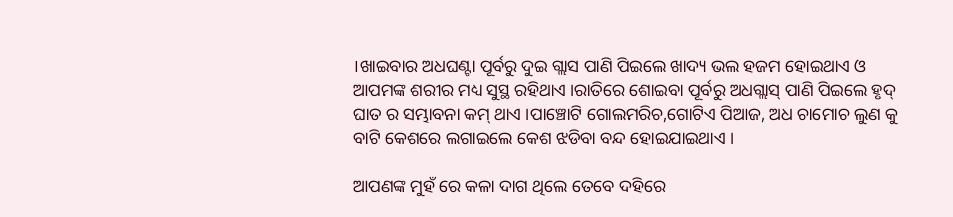।ଖାଇବାର ଅଧଘଣ୍ଟା ପୂର୍ବରୁ ଦୁଇ ଗ୍ଲାସ ପାଣି ପିଇଲେ ଖାଦ୍ୟ ଭଲ ହଜମ ହୋଇଥାଏ ଓ ଆପମଙ୍କ ଶରୀର ମଧ୍ୟ ସୁସ୍ଥ ରହିଥାଏ ।ରାତିରେ ଶୋଇବା ପୂର୍ବରୁ ଅଧଗ୍ଲାସ୍ ପାଣି ପିଇଲେ ହୃଦ୍ ଘାତ ର ସମ୍ଭାବନା କମ୍ ଥାଏ ।ପାଞ୍ଚୋଟି ଗୋଲମରିଚ,ଗୋଟିଏ ପିଆଜ, ଅଧ ଚାମୋଚ ଲୁଣ କୁ ବାଟି କେଶରେ ଲଗାଇଲେ କେଶ ଝଡିବା ବନ୍ଦ ହୋଇଯାଇଥାଏ ।

ଆପଣଙ୍କ ମୁହଁ ରେ କଳା ଦାଗ ଥିଲେ ତେବେ ଦହିରେ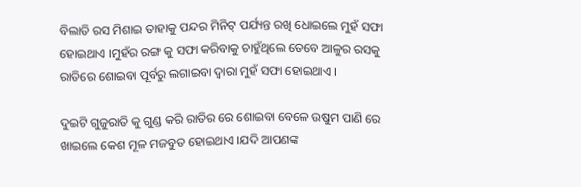ବିଲାତି ରସ ମିଶାଇ ତାହାକୁ ପନ୍ଦର ମିନିଟ୍ ପର୍ଯ୍ୟନ୍ତ ରଖି ଧୋଇଲେ ମୁହଁ ସଫା ହୋଇଥାଏ ।ମୁହଁର ରଙ୍ଗ କୁ ସଫା କରିବାକୁ ଚାହୁଁଥିଲେ ତେବେ ଆଳୁର ରସକୁ ରାତିରେ ଶୋଇବା ପୂର୍ବରୁ ଲଗାଇବା ଦ୍ୱାରା ମୁହଁ ସଫା ହୋଇଥାଏ ।

ଦୁଇଟି ଗୁଜୁରାତି କୁ ଗୁଣ୍ଡ କରି ରାତିର ରେ ଶୋଇବା ବେଳେ ଉଷୁମ ପାଣି ରେ ଖାଇଲେ କେଶ ମୂଳ ମଜବୁତ ହୋଇଥାଏ ।ଯଦି ଆପଣଙ୍କ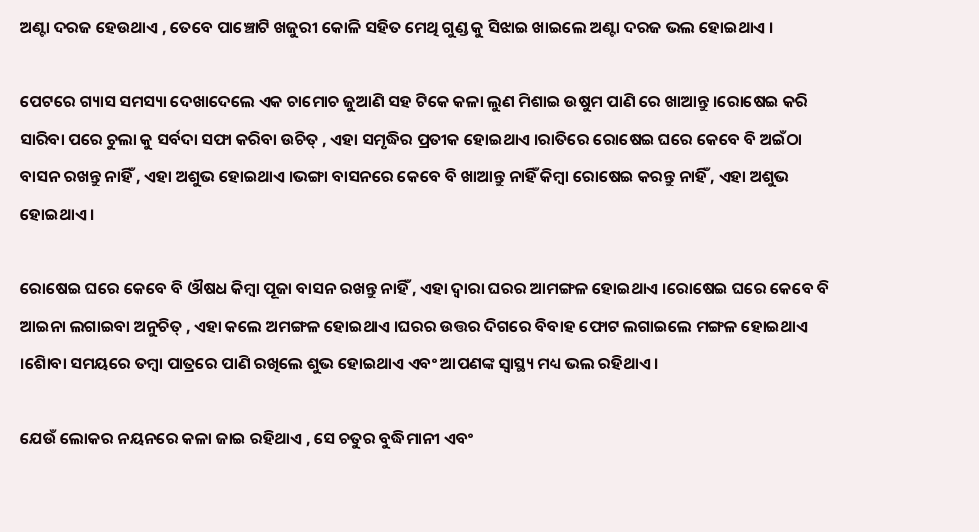ଅଣ୍ଟା ଦରଜ ହେଉଥାଏ , ତେବେ ପାଞ୍ଚୋଟି ଖଜୁରୀ କୋଳି ସହିତ ମେଥି ଗୁଣ୍ଡ କୁ ସିଝାଇ ଖାଇଲେ ଅଣ୍ଟା ଦରଜ ଭଲ ହୋଇଥାଏ ।

ପେଟରେ ଗ୍ୟାସ ସମସ୍ୟା ଦେଖାଦେଲେ ଏକ ଚାମୋଚ ଜୁଆଣି ସହ ଟିକେ କଳା ଲୁଣ ମିଶାଇ ଉଷୁମ ପାଣି ରେ ଖାଆନ୍ତୁ ।ରୋଷେଇ କରି ସାରିବା ପରେ ଚୁଲା କୁ ସର୍ବଦା ସଫା କରିବା ଉଚିତ୍ , ଏହା ସମୃଦ୍ଧିର ପ୍ରତୀକ ହୋଇଥାଏ ।ରାତିରେ ରୋଷେଇ ଘରେ କେବେ ବି ଅଇଁଠା ବାସନ ରଖନ୍ତୁ ନାହିଁ , ଏହା ଅଶୁଭ ହୋଇଥାଏ ।ଭଙ୍ଗା ବାସନରେ କେବେ ବି ଖାଆନ୍ତୁ ନାହିଁ କିମ୍ବା ରୋଷେଇ କରନ୍ତୁ ନାହିଁ , ଏହା ଅଶୁଭ ହୋଇଥାଏ ।

ରୋଷେଇ ଘରେ କେବେ ବି ଔଷଧ କିମ୍ବା ପୂଜା ବାସନ ରଖନ୍ତୁ ନାହିଁ , ଏହା ଦ୍ୱାରା ଘରର ଆମଙ୍ଗଳ ହୋଇଥାଏ ।ରୋଷେଇ ଘରେ କେବେ ବି ଆଇନା ଲଗାଇବା ଅନୁଚିତ୍ , ଏହା କଲେ ଅମଙ୍ଗଳ ହୋଇଥାଏ ।ଘରର ଉତ୍ତର ଦିଗରେ ବିବାହ ଫୋଟ ଲଗାଇଲେ ମଙ୍ଗଳ ହୋଇଥାଏ ।ଶୋିବା ସମୟରେ ତମ୍ବା ପାତ୍ରରେ ପାଣି ରଖିଲେ ଶୁଭ ହୋଇଥାଏ ଏବଂ ଆପଣଙ୍କ ସ୍ୱାସ୍ଥ୍ୟ ମଧ୍ୟ ଭଲ ରହିଥାଏ ।

ଯେଉଁ ଲୋକର ନୟନରେ କଳା ଜାଇ ରହିଥାଏ , ସେ ଚତୁର ବୁଦ୍ଧିମାନୀ ଏବଂ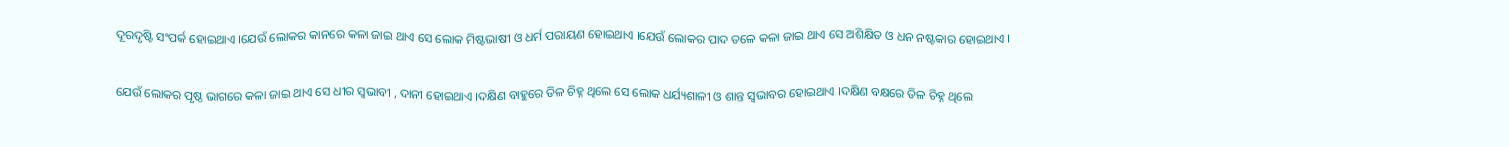ଦୂରଦୃଷ୍ଟି ସଂପର୍କ ହୋଇଥାଏ ।ଯେଉଁ ଲୋକର କାନରେ କଳା ଜାଇ ଥାଏ ସେ ଲୋକ ମିଷ୍ଟଭାଷୀ ଓ ଧର୍ମ ପରାୟଣ ହୋଇଥାଏ ।ଯେଉଁ ଲୋକର ପାଦ ତଳେ କଳା ଜାଇ ଥାଏ ସେ ଅଶିକ୍ଷିତ ଓ ଧନ ନଷ୍ଟକାର ହୋଇଥାଏ ।

ଯେଉଁ ଲୋକର ପୃଷ୍ଠ ଭାଗରେ କଳା ଜାଇ ଥାଏ ସେ ଧୀର ସ୍ୱଭାବୀ , ଦାନୀ ହୋଇଥାଏ ।ଦକ୍ଷିଣ ବାହୁରେ ତିଳ ଚିହ୍ନ ଥିଲେ ସେ ଲୋକ ଧର୍ଯ୍ୟଶାଳୀ ଓ ଶାନ୍ତ ସ୍ୱଭାବର ହୋଇଥାଏ ।ଦକ୍ଷିଣ ବକ୍ଷରେ ତିଳ ଚିହ୍ନ ଥିଲେ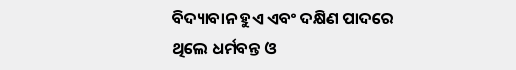ବିଦ୍ୟାବାନ ହୁଏ ଏବଂ ଦକ୍ଷିଣ ପାଦରେ ଥିଲେ ଧର୍ମବନ୍ତ ଓ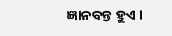ଜ୍ଞାନବନ୍ତ ହୁଏ ।